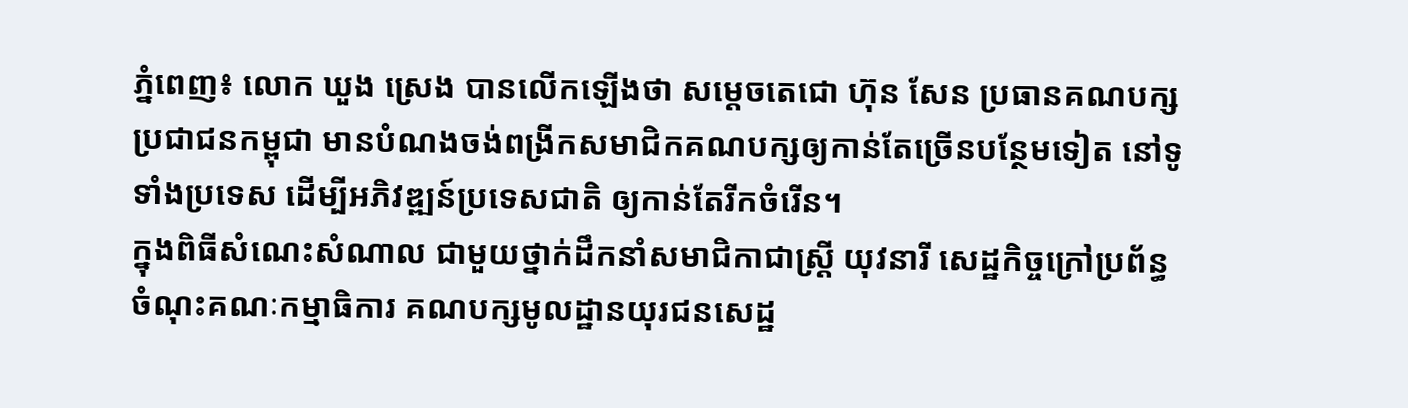ភ្នំពេញ៖ លោក ឃួង ស្រេង បានលើកឡើងថា សម្តេចតេជោ ហ៊ុន សែន ប្រធានគណបក្សប្រជាជនកម្ពុជា មានបំណងចង់ពង្រីកសមាជិកគណបក្សឲ្យកាន់តែច្រើនបន្ថែមទៀត នៅទូទាំងប្រទេស ដើម្បីអភិវឌ្ឍន៍ប្រទេសជាតិ ឲ្យកាន់តែរីកចំរើន។
ក្នុងពិធីសំណេះសំណាល ជាមួយថ្នាក់ដឹកនាំសមាជិកាជាស្រ្តី យុវនារី សេដ្ឋកិច្ចក្រៅប្រព័ន្ធ ចំណុះគណៈកម្មាធិការ គណបក្សមូលដ្ឋានយុរជនសេដ្ឋ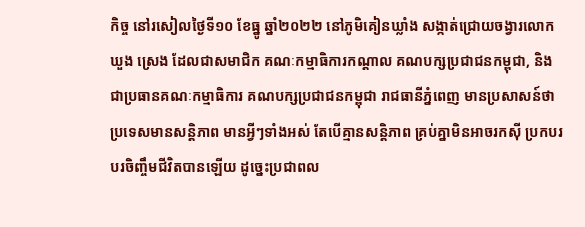កិច្ច នៅរសៀលថ្ងៃទី១០ ខែធ្នូ ឆ្នាំ២០២២ នៅភូមិគៀនឃ្លាំង សង្កាត់ជ្រោយចង្វារលោក ឃួង ស្រេង ដែលជាសមាជិក គណៈកម្មាធិការកណ្តាល គណបក្សប្រជាជនកម្ពុជា, និងជាប្រធានគណៈកម្មាធិការ គណបក្សប្រជាជនកម្ពុជា រាជធានីភ្នំពេញ មានប្រសាសន៍ថា ប្រទេសមានសន្តិភាព មានអ្វីៗទាំងអស់ តែបើគ្មានសន្តិភាព គ្រប់គ្នាមិនអាចរកស៊ី ប្រកបរបរចិញ្ចឹមជីវិតបានឡើយ ដូច្នេះប្រជាពល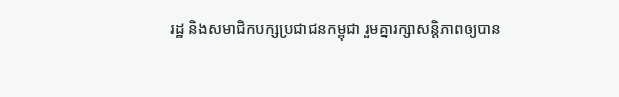រដ្ឋ និងសមាជិកបក្សប្រជាជនកម្ពុជា រួមគ្នារក្សាសន្តិភាពឲ្យបាន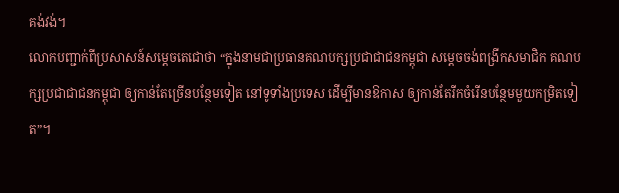គង់វង់។
លោកបញ្ជាក់ពីប្រសាសន៍សម្តេចតេជោថា “ក្នុងនាមជាប្រធានគណបក្សប្រជាជាជនកម្ពុជា សម្តេចចង់ពង្រីកសមាជិក គណបក្សប្រជាជាជនកម្ពុជា ឲ្យកាន់តែច្រើនបន្ថែមទៀត នៅទូទាំងប្រទេស ដើម្បីមានឱកាស ឲ្យកាន់តែរីកចំរើនបន្ថែមមួយកម្រិតទៀត”។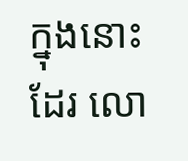ក្នុងនោះដែរ លោ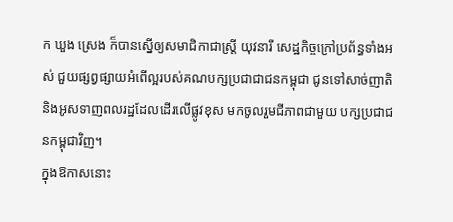ក ឃួង ស្រេង ក៏បានស្នើឲ្យសមាជិកាជាស្រ្តី យុវនារី សេដ្ឋកិច្ចក្រៅប្រព័ន្ធទាំងអស់ ជួយផ្សព្វផ្សាយអំពើល្អរបស់គណបក្សប្រជាជាជនកម្ពុជា ជូនទៅសាច់ញាតិ និងអូសទាញពលរដ្ឋដែលដើរលើផ្លូវខុស មកចូលរួមជីភាពជាមួយ បក្សប្រជាជនកម្ពុជាវិញ។
ក្នុងឱកាសនោះ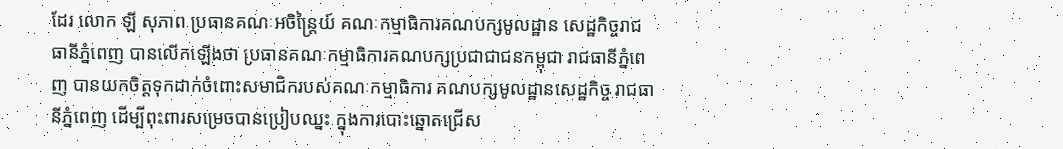ដែរ លោក ឡី សុភាព ប្រធានគណៈអចិន្ត្រៃយ៍ គណៈកម្មាធិការគណបក្សមូលដ្ឋាន សេដ្ឋកិច្ចរាជធានីភ្នំពេញ បានលើកឡើងថា ប្រធានគណៈកម្មាធិការគណបក្សប្រជាជាជនកម្ពុជា រាជធានីភ្នំពេញ បានយកចិត្តទុកដាក់ចំពោះសមាជិករបស់គណៈកម្មាធិការ គណបក្សមូលដ្ឋានសេដ្ឋកិច្ច រាជធានីភ្នំពេញ ដើម្បីពុះពារសម្រេចបានប្រៀបឈ្នះ ក្នុងការបោះឆ្នោតជ្រើស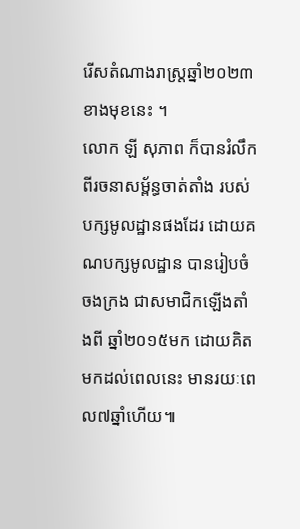រើសតំណាងរាស្ត្រឆ្នាំ២០២៣ខាងមុខនេះ ។
លោក ឡី សុភាព ក៏បានរំលឹកពីរចនាសម្ព័ន្ធចាត់តាំង របស់បក្សមូលដ្ឋានផងដែរ ដោយគណបក្សមូលដ្ឋាន បានរៀបចំចងក្រង ជាសមាជិកឡើងតាំងពី ឆ្នាំ២០១៥មក ដោយគិតមកដល់ពេលនេះ មានរយៈពេល៧ឆ្នាំហើយ៕